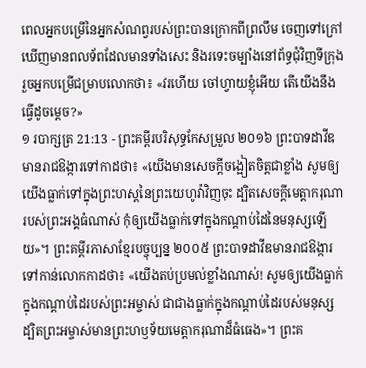ពេលអ្នកបម្រើនៃអ្នកសំណព្វរបស់ព្រះបានក្រោកពីព្រលឹម ចេញទៅក្រៅ ឃើញមានពលទ័ពដែលមានទាំងសេះ និងរទេះចម្បាំងនៅព័ទ្ធជុំវិញទីក្រុង រួចអ្នកបម្រើជម្រាបលោកថា៖ «វរហើយ ចៅហ្វាយខ្ញុំអើយ តើយើងនឹងធ្វើដូចម្តេច?»
១ របាក្សត្រ 21:13 - ព្រះគម្ពីរបរិសុទ្ធកែសម្រួល ២០១៦ ព្រះបាទដាវីឌមានរាជឱង្ការទៅកាដថា៖ «យើងមានសេចក្ដីចង្អៀតចិត្តជាខ្លាំង សូមឲ្យយើងធ្លាក់ទៅក្នុងព្រះហស្តនៃព្រះយេហូវ៉ាវិញចុះ ដ្បិតសេចក្ដីមេត្តាករុណារបស់ព្រះអង្គធំណាស់ កុំឲ្យយើងធ្លាក់ទៅក្នុងកណ្ដាប់ដៃនៃមនុស្សឡើយ»។ ព្រះគម្ពីរភាសាខ្មែរបច្ចុប្បន្ន ២០០៥ ព្រះបាទដាវីឌមានរាជឱង្ការទៅកាន់លោកកាដថា៖ «យើងតប់ប្រមល់ខ្លាំងណាស់! សូមឲ្យយើងធ្លាក់ក្នុងកណ្ដាប់ដៃរបស់ព្រះអម្ចាស់ ជាជាងធ្លាក់ក្នុងកណ្ដាប់ដៃរបស់មនុស្ស ដ្បិតព្រះអម្ចាស់មានព្រះហឫទ័យមេត្តាករុណាដ៏ធំធេង»។ ព្រះគ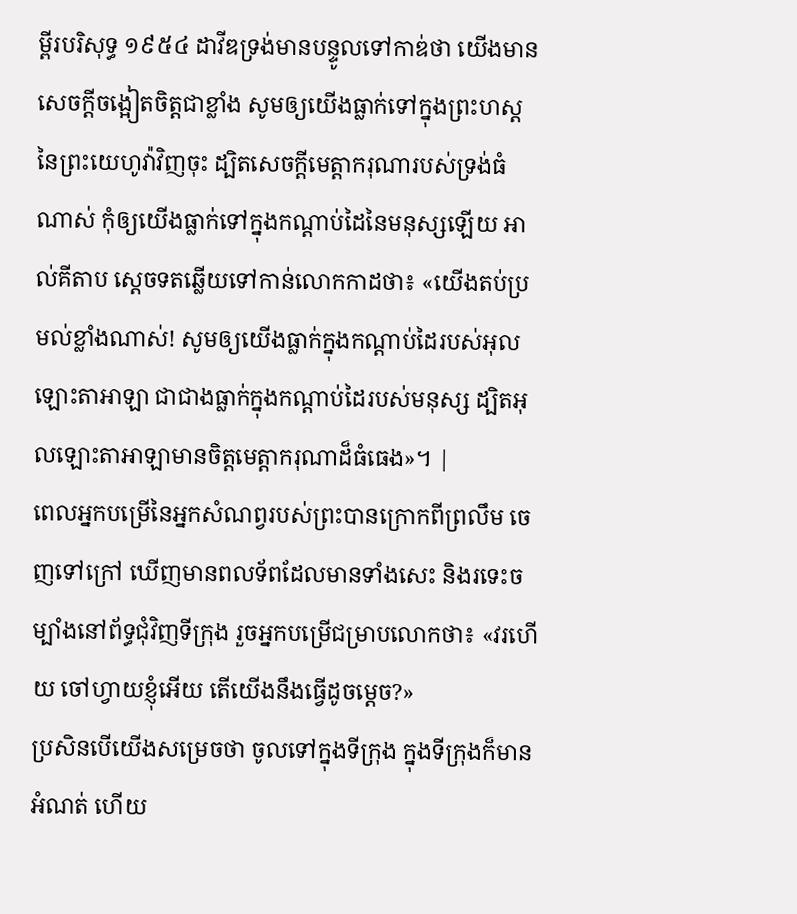ម្ពីរបរិសុទ្ធ ១៩៥៤ ដាវីឌទ្រង់មានបន្ទូលទៅកាឌ់ថា យើងមានសេចក្ដីចង្អៀតចិត្តជាខ្លាំង សូមឲ្យយើងធ្លាក់ទៅក្នុងព្រះហស្ត នៃព្រះយេហូវ៉ាវិញចុះ ដ្បិតសេចក្ដីមេត្តាករុណារបស់ទ្រង់ធំណាស់ កុំឲ្យយើងធ្លាក់ទៅក្នុងកណ្តាប់ដៃនៃមនុស្សឡើយ អាល់គីតាប ស្តេចទតឆ្លើយទៅកាន់លោកកាដថា៖ «យើងតប់ប្រមល់ខ្លាំងណាស់! សូមឲ្យយើងធ្លាក់ក្នុងកណ្តាប់ដៃរបស់អុលឡោះតាអាឡា ជាជាងធ្លាក់ក្នុងកណ្តាប់ដៃរបស់មនុស្ស ដ្បិតអុលឡោះតាអាឡាមានចិត្តមេត្តាករុណាដ៏ធំធេង»។ |
ពេលអ្នកបម្រើនៃអ្នកសំណព្វរបស់ព្រះបានក្រោកពីព្រលឹម ចេញទៅក្រៅ ឃើញមានពលទ័ពដែលមានទាំងសេះ និងរទេះចម្បាំងនៅព័ទ្ធជុំវិញទីក្រុង រួចអ្នកបម្រើជម្រាបលោកថា៖ «វរហើយ ចៅហ្វាយខ្ញុំអើយ តើយើងនឹងធ្វើដូចម្តេច?»
ប្រសិនបើយើងសម្រេចថា ចូលទៅក្នុងទីក្រុង ក្នុងទីក្រុងក៏មានអំណត់ ហើយ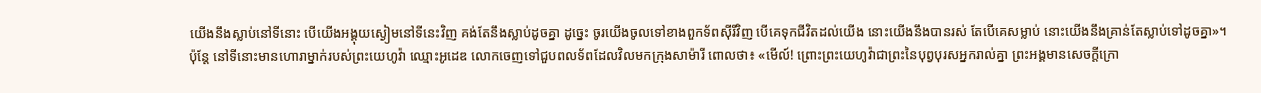យើងនឹងស្លាប់នៅទីនោះ បើយើងអង្គុយស្ងៀមនៅទីនេះវិញ គង់តែនឹងស្លាប់ដូចគ្នា ដូច្នេះ ចូរយើងចូលទៅខាងពួកទ័ពស៊ីរីវិញ បើគេទុកជីវិតដល់យើង នោះយើងនឹងបានរស់ តែបើគេសម្លាប់ នោះយើងនឹងគ្រាន់តែស្លាប់ទៅដូចគ្នា»។
ប៉ុន្តែ នៅទីនោះមានហោរាម្នាក់របស់ព្រះយេហូវ៉ា ឈ្មោះអូដេឌ លោកចេញទៅជួបពលទ័ពដែលវិលមកក្រុងសាម៉ារី ពោលថា៖ «មើល៍! ព្រោះព្រះយេហូវ៉ាជាព្រះនៃបុព្វបុរសអ្នករាល់គ្នា ព្រះអង្គមានសេចក្ដីក្រោ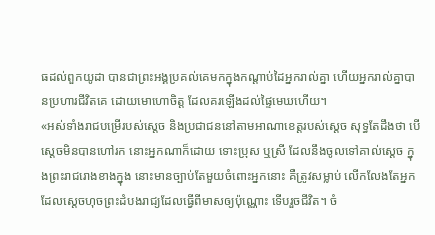ធដល់ពួកយូដា បានជាព្រះអង្គប្រគល់គេមកក្នុងកណ្ដាប់ដៃអ្នករាល់គ្នា ហើយអ្នករាល់គ្នាបានប្រហារជីវិតគេ ដោយមោហោចិត្ត ដែលគរឡើងដល់ផ្ទៃមេឃហើយ។
«អស់ទាំងរាជបម្រើរបស់ស្តេច និងប្រជាជននៅតាមអាណាខេត្តរបស់ស្ដេច សុទ្ធតែដឹងថា បើស្តេចមិនបានហៅរក នោះអ្នកណាក៏ដោយ ទោះប្រុស ឬស្រី ដែលនឹងចូលទៅគាល់ស្តេច ក្នុងព្រះរាជរោងខាងក្នុង នោះមានច្បាប់តែមួយចំពោះអ្នកនោះ គឺត្រូវសម្លាប់ លើកលែងតែអ្នកដែលស្ដេចហុចព្រះដំបងរាជ្យដែលធ្វើពីមាសឲ្យប៉ុណ្ណោះ ទើបរួចជីវិត។ ចំ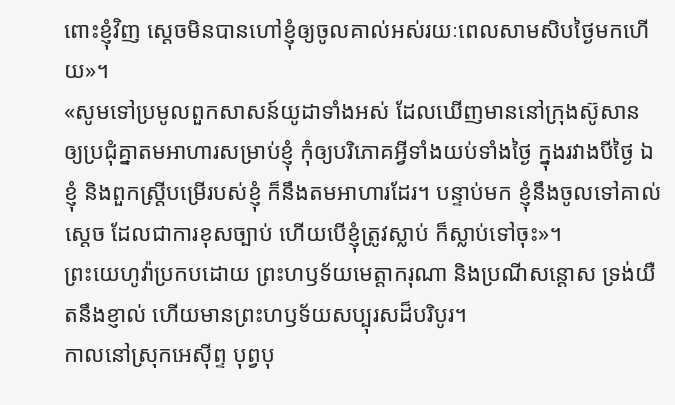ពោះខ្ញុំវិញ ស្តេចមិនបានហៅខ្ញុំឲ្យចូលគាល់អស់រយៈពេលសាមសិបថ្ងៃមកហើយ»។
«សូមទៅប្រមូលពួកសាសន៍យូដាទាំងអស់ ដែលឃើញមាននៅក្រុងស៊ូសាន ឲ្យប្រជុំគ្នាតមអាហារសម្រាប់ខ្ញុំ កុំឲ្យបរិភោគអ្វីទាំងយប់ទាំងថ្ងៃ ក្នុងរវាងបីថ្ងៃ ឯខ្ញុំ និងពួកស្ត្រីបម្រើរបស់ខ្ញុំ ក៏នឹងតមអាហារដែរ។ បន្ទាប់មក ខ្ញុំនឹងចូលទៅគាល់ស្តេច ដែលជាការខុសច្បាប់ ហើយបើខ្ញុំត្រូវស្លាប់ ក៏ស្លាប់ទៅចុះ»។
ព្រះយេហូវ៉ាប្រកបដោយ ព្រះហឫទ័យមេត្តាករុណា និងប្រណីសន្ដោស ទ្រង់យឺតនឹងខ្ញាល់ ហើយមានព្រះហឫទ័យសប្បុរសដ៏បរិបូរ។
កាលនៅស្រុកអេស៊ីព្ទ បុព្វបុ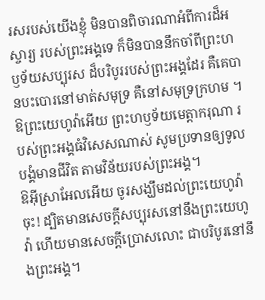រសរបស់យើងខ្ញុំ មិនបានពិចារណាអំពីការដ៏អស្ចារ្យ របស់ព្រះអង្គទេ ក៏មិនបាននឹកចាំពីព្រះហឫទ័យសប្បុរស ដ៏បរិបូររបស់ព្រះអង្គដែរ គឺគេបានបះបោរនៅមាត់សមុទ្រ គឺនៅសមុទ្រក្រហម ។
ឱព្រះយេហូវ៉ាអើយ ព្រះហឫទ័យមេត្តាករុណា របស់ព្រះអង្គធំវិសេសណាស់ សូមប្រទានឲ្យទូលបង្គំមានជីវិត តាមវិន័យរបស់ព្រះអង្គ។
ឱអ៊ីស្រាអែលអើយ ចូរសង្ឃឹមដល់ព្រះយេហូវ៉ាចុះ! ដ្បិតមានសេចក្ដីសប្បុរសនៅនឹងព្រះយេហូវ៉ា ហើយមានសេចក្ដីប្រោសលោះ ជាបរិបូរនៅនឹងព្រះអង្គ។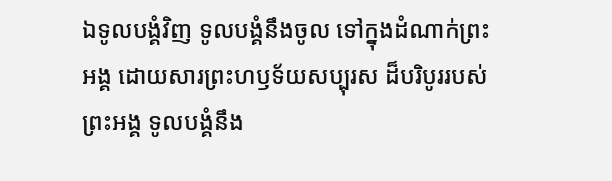ឯទូលបង្គំវិញ ទូលបង្គំនឹងចូល ទៅក្នុងដំណាក់ព្រះអង្គ ដោយសារព្រះហឫទ័យសប្បុរស ដ៏បរិបូររបស់ព្រះអង្គ ទូលបង្គំនឹង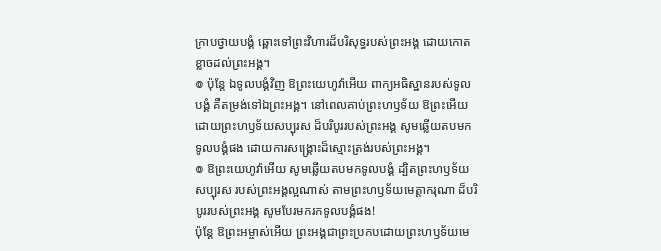ក្រាបថ្វាយបង្គំ ឆ្ពោះទៅព្រះវិហារដ៏បរិសុទ្ធរបស់ព្រះអង្គ ដោយកោតខ្លាចដល់ព្រះអង្គ។
៙ ប៉ុន្តែ ឯទូលបង្គំវិញ ឱព្រះយេហូវ៉ាអើយ ពាក្យអធិស្ឋានរបស់ទូលបង្គំ គឺតម្រង់ទៅឯព្រះអង្គ។ នៅពេលគាប់ព្រះហឫទ័យ ឱព្រះអើយ ដោយព្រះហឫទ័យសប្បុរស ដ៏បរិបូររបស់ព្រះអង្គ សូមឆ្លើយតបមកទូលបង្គំផង ដោយការសង្គ្រោះដ៏ស្មោះត្រង់របស់ព្រះអង្គ។
៙ ឱព្រះយេហូវ៉ាអើយ សូមឆ្លើយតបមកទូលបង្គំ ដ្បិតព្រះហឫទ័យសប្បុរស របស់ព្រះអង្គល្អណាស់ តាមព្រះហឫទ័យមេត្តាករុណា ដ៏បរិបូររបស់ព្រះអង្គ សូមបែរមករកទូលបង្គំផង!
ប៉ុន្ដែ ឱព្រះអម្ចាស់អើយ ព្រះអង្គជាព្រះប្រកបដោយព្រះហឫទ័យមេ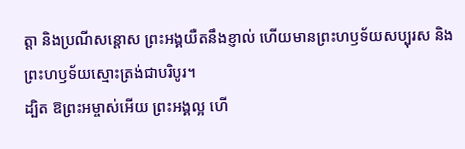ត្តា និងប្រណីសន្ដោស ព្រះអង្គយឺតនឹងខ្ញាល់ ហើយមានព្រះហឫទ័យសប្បុរស និងព្រះហឫទ័យស្មោះត្រង់ជាបរិបូរ។
ដ្បិត ឱព្រះអម្ចាស់អើយ ព្រះអង្គល្អ ហើ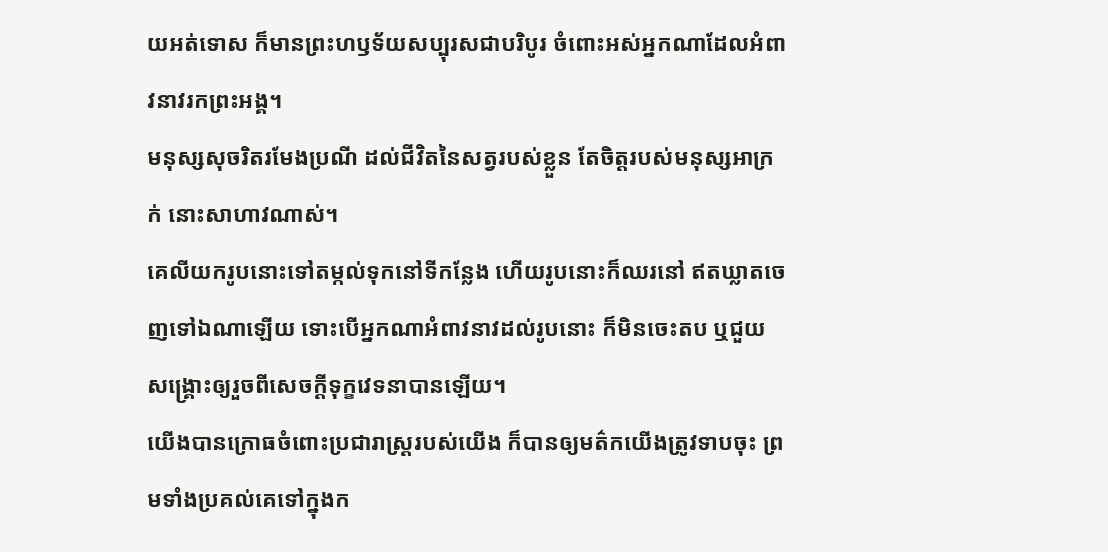យអត់ទោស ក៏មានព្រះហឫទ័យសប្បុរសជាបរិបូរ ចំពោះអស់អ្នកណាដែលអំពាវនាវរកព្រះអង្គ។
មនុស្សសុចរិតរមែងប្រណី ដល់ជីវិតនៃសត្វរបស់ខ្លួន តែចិត្តរបស់មនុស្សអាក្រក់ នោះសាហាវណាស់។
គេលីយករូបនោះទៅតម្កល់ទុកនៅទីកន្លែង ហើយរូបនោះក៏ឈរនៅ ឥតឃ្លាតចេញទៅឯណាឡើយ ទោះបើអ្នកណាអំពាវនាវដល់រូបនោះ ក៏មិនចេះតប ឬជួយសង្គ្រោះឲ្យរួចពីសេចក្ដីទុក្ខវេទនាបានឡើយ។
យើងបានក្រោធចំពោះប្រជារាស្ត្ររបស់យើង ក៏បានឲ្យមត៌កយើងត្រូវទាបចុះ ព្រមទាំងប្រគល់គេទៅក្នុងក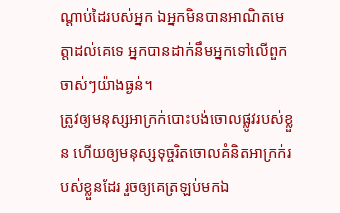ណ្ដាប់ដៃរបស់អ្នក ឯអ្នកមិនបានអាណិតមេត្តាដល់គេទេ អ្នកបានដាក់នឹមអ្នកទៅលើពួកចាស់ៗយ៉ាងធ្ងន់។
ត្រូវឲ្យមនុស្សអាក្រក់បោះបង់ចោលផ្លូវរបស់ខ្លួន ហើយឲ្យមនុស្សទុច្ចរិតចោលគំនិតអាក្រក់របស់ខ្លួនដែរ រួចឲ្យគេត្រឡប់មកឯ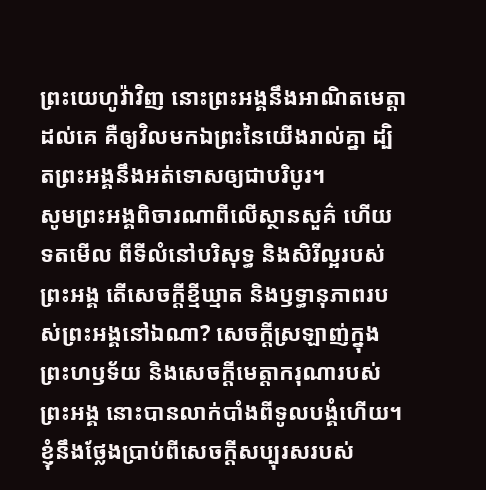ព្រះយេហូវ៉ាវិញ នោះព្រះអង្គនឹងអាណិតមេត្តាដល់គេ គឺឲ្យវិលមកឯព្រះនៃយើងរាល់គ្នា ដ្បិតព្រះអង្គនឹងអត់ទោសឲ្យជាបរិបូរ។
សូមព្រះអង្គពិចារណាពីលើស្ថានសួគ៌ ហើយទតមើល ពីទីលំនៅបរិសុទ្ធ និងសិរីល្អរបស់ព្រះអង្គ តើសេចក្ដីខ្មីឃ្មាត និងឫទ្ធានុភាពរបស់ព្រះអង្គនៅឯណា? សេចក្ដីស្រឡាញ់ក្នុងព្រះហឫទ័យ និងសេចក្ដីមេត្តាករុណារបស់ព្រះអង្គ នោះបានលាក់បាំងពីទូលបង្គំហើយ។
ខ្ញុំនឹងថ្លែងប្រាប់ពីសេចក្ដីសប្បុរសរបស់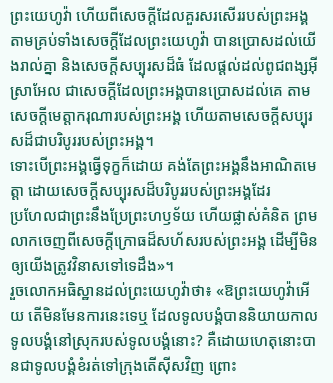ព្រះយេហូវ៉ា ហើយពីសេចក្ដីដែលគួរសរសើររបស់ព្រះអង្គ តាមគ្រប់ទាំងសេចក្ដីដែលព្រះយេហូវ៉ា បានប្រោសដល់យើងរាល់គ្នា និងសេចក្ដីសប្បុរសដ៏ធំ ដែលផ្តល់ដល់ពូជពង្សអ៊ីស្រាអែល ជាសេចក្ដីដែលព្រះអង្គបានប្រោសដល់គេ តាមសេចក្ដីមេត្តាករុណារបស់ព្រះអង្គ ហើយតាមសេចក្ដីសប្បុរសដ៏ជាបរិបូររបស់ព្រះអង្គ។
ទោះបើព្រះអង្គធ្វើទុក្ខក៏ដោយ គង់តែព្រះអង្គនឹងអាណិតមេត្តា ដោយសេចក្ដីសប្បុរសដ៏បរិបូររបស់ព្រះអង្គដែរ
ប្រហែលជាព្រះនឹងប្រែព្រះហឫទ័យ ហើយផ្លាស់គំនិត ព្រមលាកចេញពីសេចក្ដីក្រោធដ៏សហ័សរបស់ព្រះអង្គ ដើម្បីមិនឲ្យយើងត្រូវវិនាសទៅទេដឹង»។
រួចលោកអធិស្ឋានដល់ព្រះយេហូវ៉ាថា៖ «ឱព្រះយេហូវ៉ាអើយ តើមិនមែនការនេះទេឬ ដែលទូលបង្គំបាននិយាយកាលទូលបង្គំនៅស្រុករបស់ទូលបង្គំនោះ? គឺដោយហេតុនោះបានជាទូលបង្គំខំរត់ទៅក្រុងតើស៊ីសវិញ ព្រោះ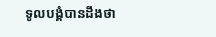ទូលបង្គំបានដឹងថា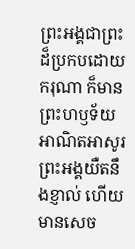ព្រះអង្គជាព្រះដ៏ប្រកបដោយករុណា ក៏មានព្រះហឫទ័យអាណិតអាសូរ ព្រះអង្គយឺតនឹងខ្ញាល់ ហើយមានសេច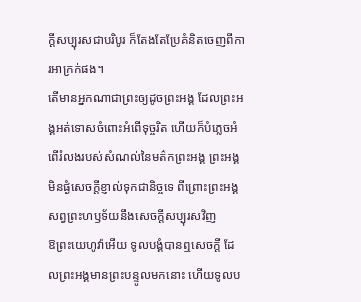ក្ដីសប្បុរសជាបរិបូរ ក៏តែងតែប្រែគំនិតចេញពីការអាក្រក់ផង។
តើមានអ្នកណាជាព្រះឲ្យដូចព្រះអង្គ ដែលព្រះអង្គអត់ទោសចំពោះអំពើទុច្ចរិត ហើយក៏បំភ្លេចអំពើរំលងរបស់សំណល់នៃមត៌កព្រះអង្គ ព្រះអង្គមិនផ្ងំសេចក្ដីខ្ញាល់ទុកជានិច្ចទេ ពីព្រោះព្រះអង្គសព្វព្រះហឫទ័យនឹងសេចក្ដីសប្បុរសវិញ
ឱព្រះយេហូវ៉ាអើយ ទូលបង្គំបានឮសេចក្ដី ដែលព្រះអង្គមានព្រះបន្ទូលមកនោះ ហើយទូលប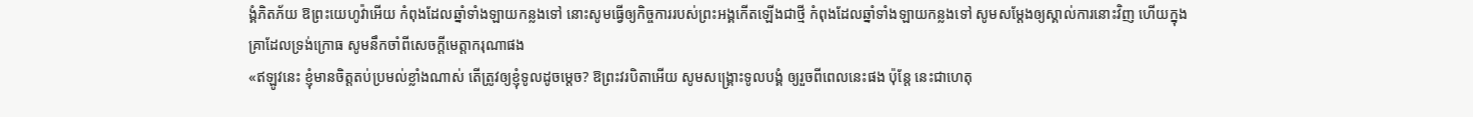ង្គំភិតភ័យ ឱព្រះយេហូវ៉ាអើយ កំពុងដែលឆ្នាំទាំងឡាយកន្លងទៅ នោះសូមធ្វើឲ្យកិច្ចការរបស់ព្រះអង្គកើតឡើងជាថ្មី កំពុងដែលឆ្នាំទាំងឡាយកន្លងទៅ សូមសម្ដែងឲ្យស្គាល់ការនោះវិញ ហើយក្នុងគ្រាដែលទ្រង់ក្រោធ សូមនឹកចាំពីសេចក្ដីមេត្តាករុណាផង
«ឥឡូវនេះ ខ្ញុំមានចិត្តតប់ប្រមល់ខ្លាំងណាស់ តើត្រូវឲ្យខ្ញុំទូលដូចម្តេច? ឱព្រះវរបិតាអើយ សូមសង្គ្រោះទូលបង្គំ ឲ្យរួចពីពេលនេះផង ប៉ុន្តែ នេះជាហេតុ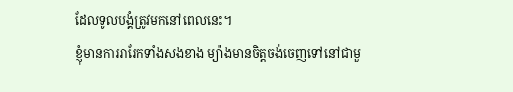ដែលទូលបង្គំត្រូវមកនៅពេលនេះ។
ខ្ញុំមានការរារែកទាំងសងខាង ម្យ៉ាងមានចិត្តចង់ចេញទៅនៅជាមួ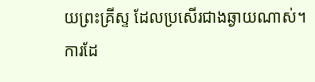យព្រះគ្រីស្ទ ដែលប្រសើរជាងឆ្ងាយណាស់។
ការដែ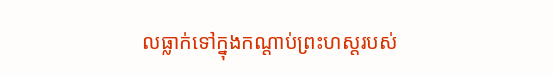លធ្លាក់ទៅក្នុងកណ្តាប់ព្រះហស្តរបស់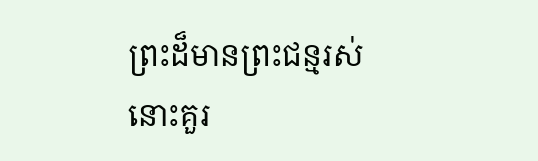ព្រះដ៏មានព្រះជន្មរស់ នោះគួរ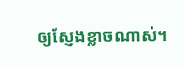ឲ្យស្ញែងខ្លាចណាស់។